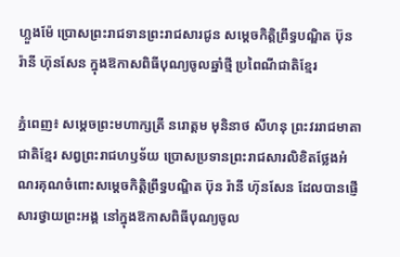ហ្លួងម៉ែ ប្រោសព្រះរាជទានព្រះរាជសារជូន សម្តេចកិត្តិព្រឹទ្ធបណ្ឌិត ប៊ុន រ៉ានី ហ៊ុនសែន ក្នុងឱកាសពិធីបុណ្យចូលឆ្នាំថ្មី ប្រពៃណីជាតិខ្មែរ

ភ្នំពេញ៖ សម្តេចព្រះមហាក្សត្រី នរោត្តម មុនិនាថ សីហនុ ព្រះវររាជមាតាជាតិខ្មែរ សព្វព្រះរាជហឫទ័យ ប្រោសប្រទានព្រះរាជសារលិខិតថ្លែងអំណរគុណចំពោះសម្តេចកិត្តិព្រឹទ្ធបណ្ឌិត ប៊ុន រ៉ានី ហ៊ុនសែន ដែលបានផ្ញើសារថ្វាយព្រះអង្គ នៅក្នុងឱកាសពិធីបុណ្យចូល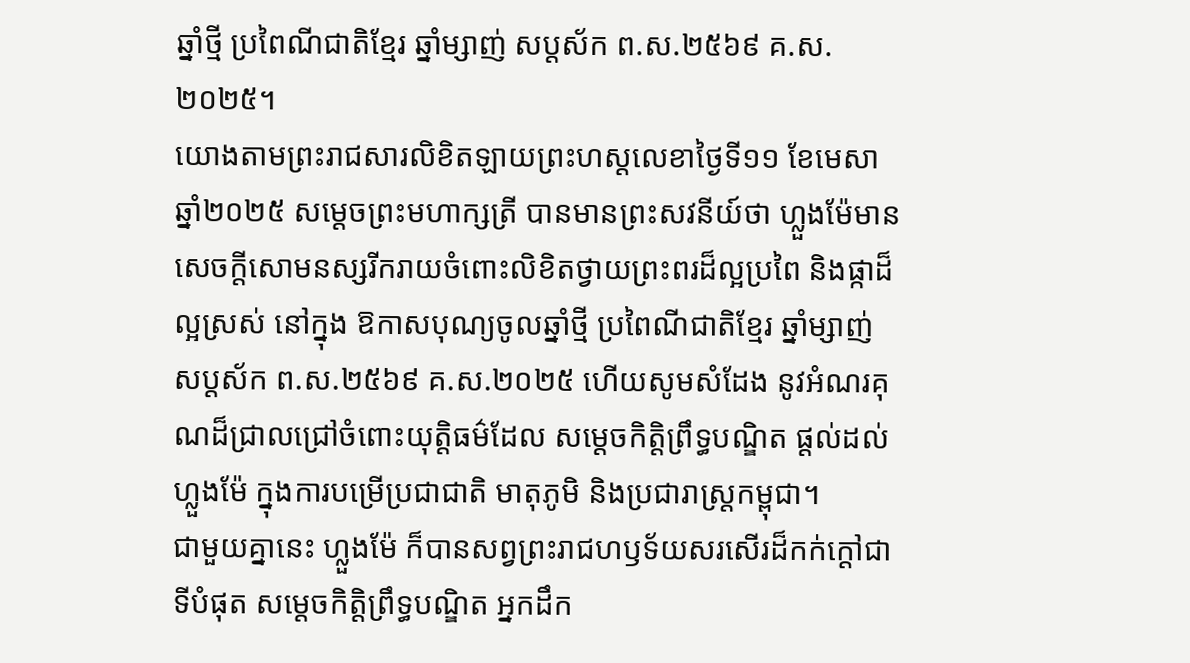ឆ្នាំថ្មី ប្រពៃណីជាតិខ្មែរ ឆ្នាំម្សាញ់ សប្តស័ក ព.ស.២៥៦៩ គ.ស. ២០២៥។
យោងតាមព្រះរាជសារលិខិតឡាយព្រះហស្ដលេខាថ្ងៃទី១១ ខែមេសា ឆ្នាំ២០២៥ សម្តេចព្រះមហាក្សត្រី បានមានព្រះសវនីយ៍ថា ហ្លួងម៉ែមានសេចក្តីសោមនស្សរីករាយចំពោះលិខិតថ្វាយព្រះពរដ៏ល្អប្រពៃ និងផ្កាដ៏ល្អស្រស់ នៅក្នុង ឱកាសបុណ្យចូលឆ្នាំថ្មី ប្រពៃណីជាតិខ្មែរ ឆ្នាំម្សាញ់ សប្តស័ក ព.ស.២៥៦៩ គ.ស.២០២៥ ហើយសូមសំដែង នូវអំណរគុណដ៏ជ្រាលជ្រៅចំពោះយុត្តិធម៌ដែល សម្តេចកិត្តិព្រឹទ្ធបណ្ឌិត ផ្តល់ដល់ហ្លួងម៉ែ ក្នុងការបម្រើប្រជាជាតិ មាតុភូមិ និងប្រជារាស្ត្រកម្ពុជា។
ជាមួយគ្នានេះ ហ្លួងម៉ែ ក៏បានសព្វព្រះរាជហឫទ័យសរសើរដ៏កក់ក្តៅជាទីបំផុត សម្តេចកិត្តិព្រឹទ្ធបណ្ឌិត អ្នកដឹក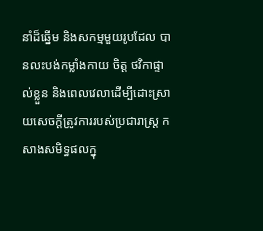នាំដ៏ឆ្នើម និងសកម្មមួយរូបដែល បានលះបង់កម្លាំងកាយ ចិត្ត ថវិកាផ្ទាល់ខ្លួន និងពេលវេលាដើម្បីដោះស្រាយសេចក្តីត្រូវការរបស់ប្រជារាស្ត្រ កសាងសមិទ្ធផលក្នុ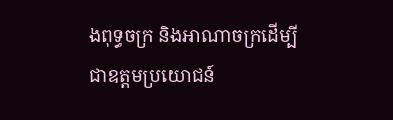ងពុទ្ធចក្រ និងអាណាចក្រដើម្បីជាឧត្តមប្រយោជន៍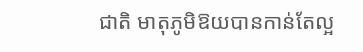ជាតិ មាតុភូមិឱយបានកាន់តែល្អ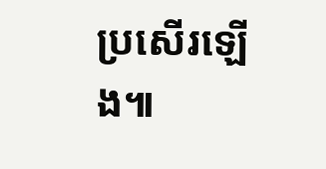ប្រសើរឡើង៕